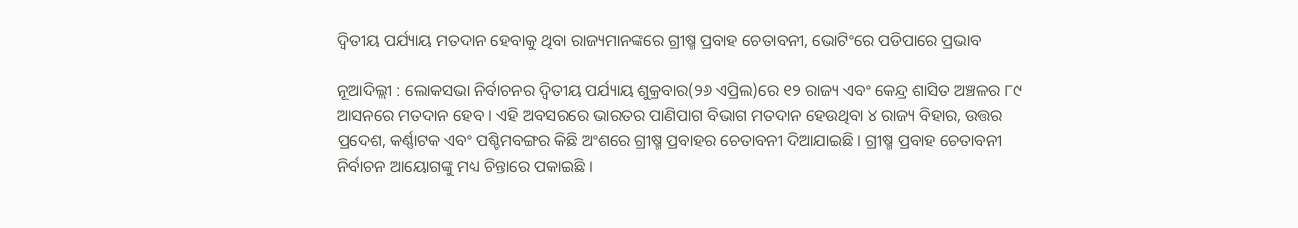ଦ୍ବିତୀୟ ପର୍ଯ୍ୟାୟ ମତଦାନ ହେବାକୁ ଥିବା ରାଜ୍ୟମାନଙ୍କରେ ଗ୍ରୀଷ୍ମ ପ୍ରବାହ ଚେତାବନୀ, ଭୋଟିଂରେ ପଡିପାରେ ପ୍ରଭାବ

ନୂଆଦିଲ୍ଲୀ : ଲୋକସଭା ନିର୍ବାଚନର ଦ୍ବିତୀୟ ପର୍ଯ୍ୟାୟ ଶୁକ୍ରବାର(୨୬ ଏପ୍ରିଲ)ରେ ୧୨ ରାଜ୍ୟ ଏବଂ କେନ୍ଦ୍ର ଶାସିତ ଅଞ୍ଚଳର ୮୯  ଆସନରେ ମତଦାନ ହେବ । ଏହି ଅବସରରେ ଭାରତର ପାଣିପାଗ ବିଭାଗ ମତଦାନ ହେଉଥିବା ୪ ରାଜ୍ୟ ବିହାର, ଉତ୍ତର ପ୍ରଦେଶ, କର୍ଣ୍ଣାଟକ ଏବଂ ପଶ୍ଚିମବଙ୍ଗର କିଛି ଅଂଶରେ ଗ୍ରୀଷ୍ମ ପ୍ରବାହର ଚେତାବନୀ ଦିଆଯାଇଛି । ଗ୍ରୀଷ୍ମ ପ୍ରବାହ ଚେତାବନୀ ନିର୍ବାଚନ ଆୟୋଗଙ୍କୁ ମଧ୍ୟ ଚିନ୍ତାରେ ପକାଇଛି ।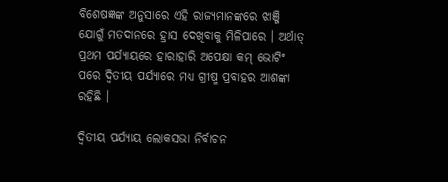ବିଶେଷଜ୍ଞଙ୍କ ଅନୁସାରେ ଏହି ରାଜ୍ୟମାନଙ୍କରେ ଝାଞ୍ଜି ଯୋଗୁଁ ମତଦାନରେ ହ୍ରାସ ଦେଖିବାକୁ ମିଳିପାରେ । ଅର୍ଥାତ୍ ପ୍ରଥମ ପର୍ଯ୍ୟାୟରେ ହାରାହାରି ଅପେକ୍ଷା କମ୍ ଭୋଟିଂ ପରେ ଦ୍ବିତୀୟ ପର୍ଯ୍ୟାରେ ମଧ୍ୟ ଗ୍ରୀଷ୍ମ ପ୍ରବାହର ଆଶଙ୍କା ରହିଛି ।

ଦ୍ଵିତୀୟ ପର୍ଯ୍ୟାୟ ଲୋକସଭା ନିର୍ବାଚନ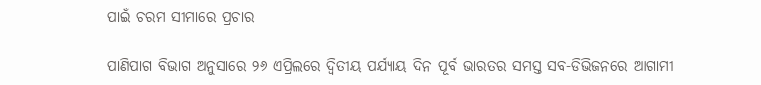ପାଇଁ ଚରମ ସୀମାରେ ପ୍ରଚାର

ପାଣିପାଗ ବିଭାଗ ଅନୁସାରେ ୨୬ ଏପ୍ରିଲରେ ଦ୍ବିତୀୟ ପର୍ଯ୍ୟାୟ ଦିନ ପୂର୍ବ ଭାରତର ସମସ୍ତ ସବ-ଡିଭିଜନରେ ଆଗାମୀ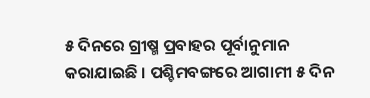୫ ଦିନରେ ଗ୍ରୀଷ୍ମ ପ୍ରବାହର ପୂର୍ବାନୁମାନ କରାଯାଇଛି । ପଶ୍ଚିମବଙ୍ଗରେ ଆଗାମୀ ୫ ଦିନ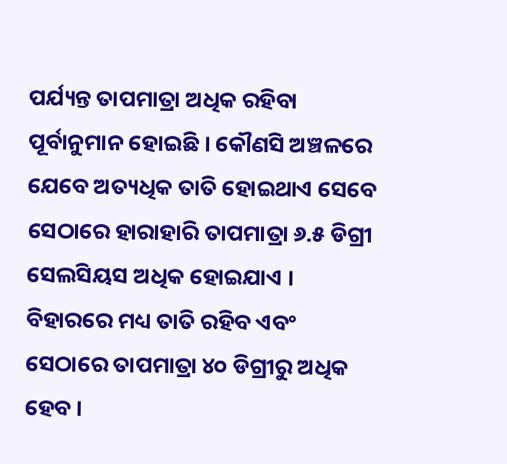ପର୍ଯ୍ୟନ୍ତ ତାପମାତ୍ରା ଅଧିକ ରହିବା ପୂର୍ବାନୁମାନ ହୋଇଛି । କୌଣସି ଅଞ୍ଚଳରେ ଯେବେ ଅତ୍ୟଧିକ ତାତି ହୋଇଥାଏ ସେବେ ସେଠାରେ ହାରାହାରି ତାପମାତ୍ରା ୬.୫ ଡିଗ୍ରୀ ସେଲସିୟସ ଅଧିକ ହୋଇଯାଏ । ବିହାରରେ ମଧ୍ୟ ତାତି ରହିବ ଏବଂ ସେଠାରେ ତାପମାତ୍ରା ୪୦ ଡିଗ୍ରୀରୁ ଅଧିକ ହେବ ।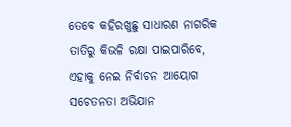ତେବେ କହିରଖୁଛୁ ସାଧାରଣ ନାଗରିକ ତାତିରୁ କିଭଳି ରକ୍ଷା ପାଇପାରିବେ, ଏହାକୁ ନେଇ ନିର୍ବାଚନ ଆୟୋଗ ସଚେତନତା ଅଭିଯାନ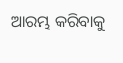ଆରମ୍ଭ କରିବାକୁ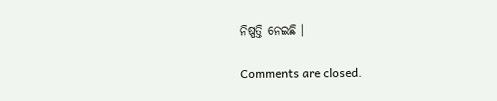ନିଷ୍ପତ୍ତି ନେଇଛି ।

Comments are closed.